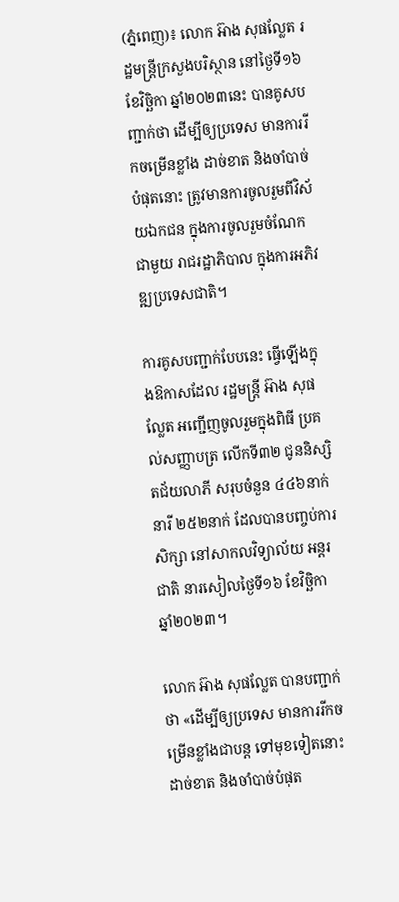(ភ្នំពេញ)៖ លោក អ៊ាង សុផល្លែត រដ្ឋមន្ត្រីក្រសួងបរិស្ថាន នៅថ្ងៃទី១៦ ខែវិច្ឆិកា ឆ្នាំ២០២៣នេះ បានគូសបញ្ជាក់ថា ដើម្បីឲ្យប្រទេស មានការរីកចម្រើនខ្លាំង ដាច់ខាត និងចាំបាច់បំផុតនោះ ត្រូវមានការចូលរួមពីវិស័យឯកជន ក្នុងការចូលរួមចំណែកជាមួយ រាជរដ្ឋាភិបាល ក្នុងការអភិវឌ្ឍប្រទេសជាតិ។

ការគូសបញ្ជាក់បែបនេះ ធ្វើឡើងក្នុងឱកាសដែល រដ្ឋមន្ត្រី អ៊ាង សុផល្លែត អញ្ជើញចូលរួមក្នុងពិធី ប្រគល់សញ្ញាបត្រ លើកទី៣២ ជូននិស្សិតជ័យលាភី សរុបចំនួន ៤៤៦នាក់ នារី ២៥២នាក់ ដែលបានបញ្ចប់ការសិក្សា នៅសាកលវិទ្យាល័យ អន្តរជាតិ នារសៀលថ្ងៃទី១៦ ខែវិច្ឆិកា ឆ្នាំ២០២៣។

លោក អ៊ាង សុផល្លែត បានបញ្ជាក់ថា «ដើម្បីឲ្យប្រទេស មានការរីកចម្រើនខ្លាំងជាបន្ត ទៅមុខទៀតនោះ ដាច់ខាត និងចាំបាច់បំផុត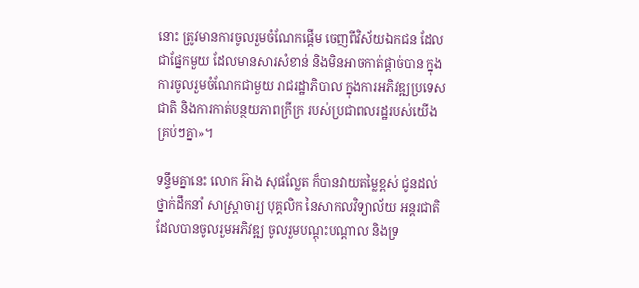នោះ ត្រូវមានការចូលរួមចំណែកផ្តើម ចេញពីវិស័យឯកជន ដែលជាផ្នែកមួយ ដែលមានសារសំខាន់ និងមិនអាចកាត់ផ្តាច់បាន ក្នុងការចូលរួមចំណែកជាមួយ រាជរដ្ឋាភិបាល ក្នុងការអភិវឌ្ឍប្រទេសជាតិ និងការកាត់បន្ថយភាពក្រីក្រ របស់ប្រជាពលរដ្ឋរបស់យើងគ្រប់ៗគ្នា»។

ទន្ទឹមគ្នានេះ លោក អ៊ាង សុផល្លែត ក៏បានវាយតម្លៃខ្ពស់ ជូនដល់ថ្នាក់ដឹកនាំ សាស្ត្រាចារ្យ បុគ្គលិក នៃសាកលវិទ្យាល័យ អន្តរជាតិ ដែលបានចូលរួមអភិវឌ្ឍ ចូលរួមបណ្តុះបណ្តាល និងទ្រ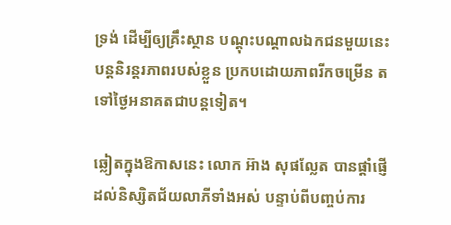ទ្រង់ ដើម្បីឲ្យគ្រឹះស្ថាន បណ្តុះបណ្តាលឯកជនមួយនេះ បន្តនិរន្តរភាពរបស់ខ្លួន ប្រកបដោយភាពរីកចម្រើន តទៅថ្ងៃអនាគតជាបន្តទៀត។

ឆ្លៀតក្នុងឱកាសនេះ លោក អ៊ាង សុផល្លែត បានផ្តាំផ្ញើដល់និស្សិតជ័យលាភីទាំងអស់ បន្ទាប់ពីបញ្ចប់ការ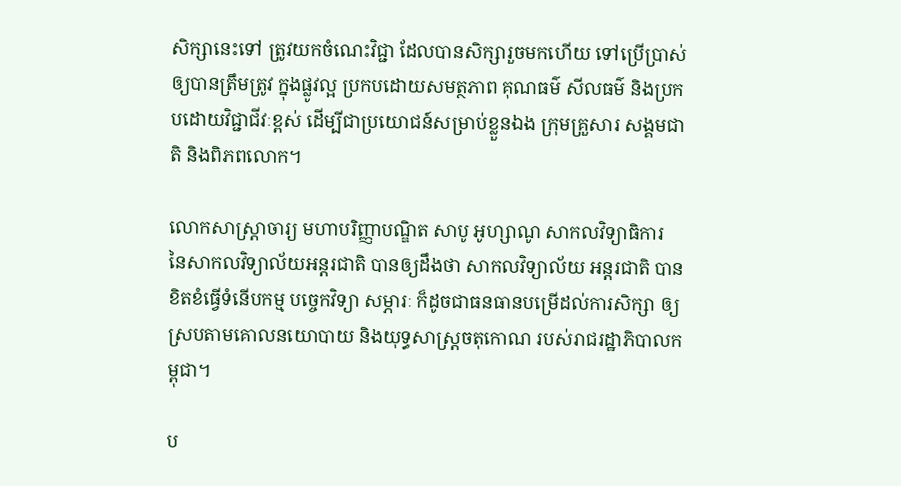សិក្សានេះទៅ ត្រូវយកចំណេះវិជ្ជា ដែលបានសិក្សារួចមកហើយ ទៅប្រើប្រាស់ឲ្យបានត្រឹមត្រូវ ក្នុងផ្លូវល្អ ប្រកបដោយសមត្ថភាព គុណធម៌ សីលធម៌ និងប្រកបដោយវិជ្ជាជីវៈខ្ពស់ ដើម្បីជាប្រយោជន៍សម្រាប់ខ្លួនឯង ក្រុមគ្រួសារ សង្គមជាតិ និងពិភពលោក។

លោកសាស្រ្ដាចារ្យ មហាបរិញ្ញាបណ្ឌិត សាបូ អូហ្សាណូ សាកលវិទ្យាធិការ នៃសាកលវិទ្យាល័យអន្ដរជាតិ បានឲ្យដឹងថា សាកលវិទ្យាល័យ អន្ដរជាតិ បានខិតខំធ្វើទំនើបកម្ម បច្ចេកវិទ្យា សម្ភារៈ ក៏ដូចជាធនធានបម្រើដល់ការសិក្សា ឲ្យស្របតាមគោលនយោបាយ និងយុទ្ធសាស្ដ្រចតុកោណ របស់រាជរដ្ឋាភិបាលកម្ពុជា។

ប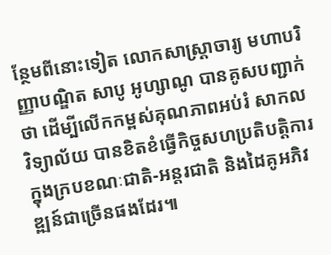ន្ថែមពីនោះទៀត លោកសាស្រ្ដាចារ្យ មហាបរិញ្ញាបណ្ឌិត សាបូ អូហ្សាណូ បានគូសបញ្ជាក់ថា ដើម្បីលើកកម្ពស់គុណភាពអប់រំ សាកលវិទ្យាល័យ បានខិតខំធ្វើកិច្ចសហប្រតិបត្ដិការ ក្នុងក្របខណៈជាតិ-អន្ដរជាតិ និងដៃគូអភិវឌ្ឍន៍ជាច្រើនផងដែរ៕